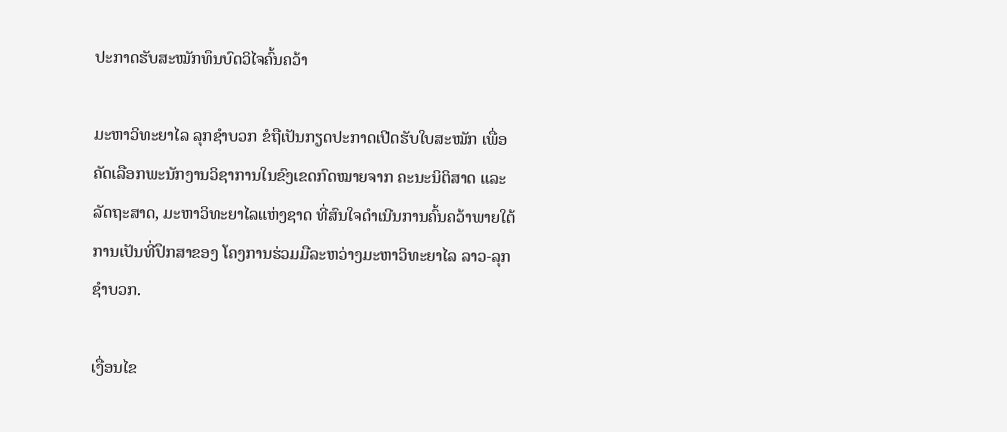ປະກາດຮັບສະໝັກທຶນບົດວິໄຈຄົ້ນຄວ້າ

ມະຫາວິທະຍາໄລ ລຸກຊຳບວກ ຂໍຖືເປັນກຽດປະກາດເປີດຮັບໃບສະໝັກ ເພື່ອຄັດເລືອກພະນັກງານວິຊາການໃນຂົງເຂດກົດໝາຍຈາກ ຄະນະນິຕິສາດ ແລະ ລັດຖະສາດ, ມະຫາວິທະຍາໄລແຫ່ງຊາດ ທີ່ສົນໃຈດຳເນີນການຄົ້ນຄວ້າພາຍໃຕ້ການເປັນທີ່ປຶກສາຂອງ ໂຄງການຮ່ວມມືລະຫວ່າງມະຫາວິທະຍາໄລ ລາວ-ລຸກຊຳບວກ.

ເງື່ອນໄຂ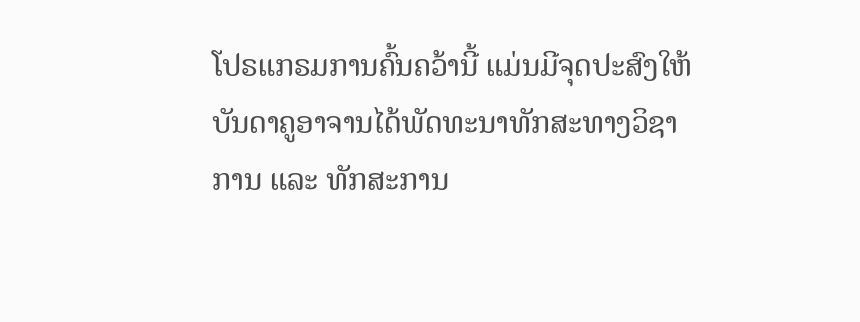ໂປຣແກຣມການຄົ້ນຄວ້ານີ້ ແມ່ນມີຈຸດປະສົງໃຫ້ບັນດາຄູອາຈານໄດ້ພັດທະນາທັກສະທາງວິຊາການ ແລະ ທັກສະການ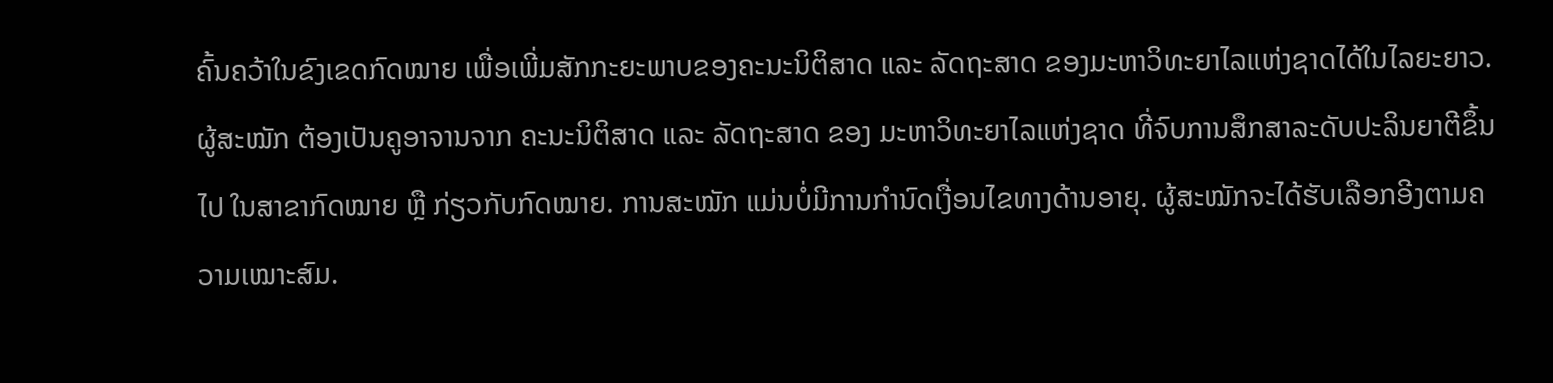ຄົ້ນຄວ້າໃນຂົງເຂດກົດໝາຍ ເພື່ອເພີ່ມສັກກະຍະພາບຂອງຄະນະນິຕິສາດ ແລະ ລັດຖະສາດ ຂອງມະຫາວິທະຍາໄລແຫ່ງຊາດໄດ້ໃນໄລຍະຍາວ. ຜູ້ສະໝັກ ຕ້ອງເປັນຄູອາຈານຈາກ ຄະນະນິຕິສາດ ແລະ ລັດຖະສາດ ຂອງ ມະຫາວິທະຍາໄລແຫ່ງຊາດ ທີ່ຈົບການສຶກສາລະດັບປະລິນຍາຕີຂຶ້ນໄປ ໃນສາຂາກົດໝາຍ ຫຼື ກ່ຽວກັບກົດໝາຍ. ການສະໝັກ ແມ່ນບໍ່ມີການກຳນົດເງື່ອນໄຂທາງດ້ານອາຍຸ. ຜູ້ສະໝັກຈະໄດ້ຮັບເລືອກອີງຕາມຄວາມເໝາະສົມ.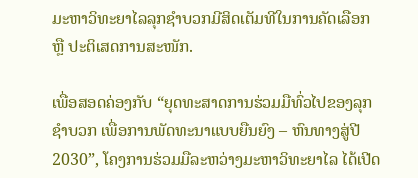ມະຫາວິທະຍາໄລລຸກຊຳບວກມີສິດເຕັມທີໃນການຄັດເລືອກ ຫຼື ປະຕິເສດການສະໜັກ.

ເພື່ອສອດຄ່ອງກັບ “ຍຸດທະສາດການຮ່ວມມືທົ່ວໄປຂອງລຸກຊຳບວກ ເພື່ອການພັດທະນາແບບຍືນຍົງ – ຫົນທາງສູ່ປີ 2030”, ໂຄງການຮ່ວມມືລະຫວ່າງມະຫາວິທະຍາໄລ ໄດ້ເປີດ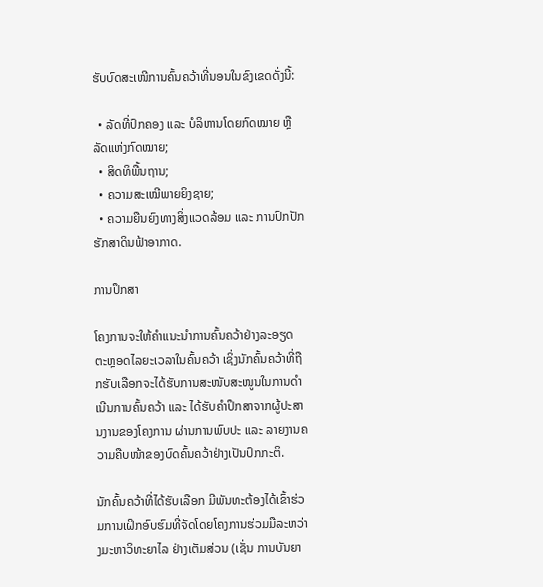ຮັບບົດສະເໜີການຄົ້ນຄວ້າທີ່ນອນໃນຂົງເຂດດັ່ງນີ້:

  • ລັດທີ່ປົກຄອງ ແລະ ບໍລິຫານໂດຍກົດໝາຍ ຫຼື ລັດແຫ່ງກົດໝາຍ;
  • ສິດທິພື້ນຖານ;
  • ຄວາມສະເໝີພາຍຍິງຊາຍ;
  • ຄວາມຍືນຍົງທາງສິ່ງແວດລ້ອມ ແລະ ການປົກປັກຮັກສາດິນຟ້າອາກາດ.

ການປຶກສາ

ໂຄງການຈະໃຫ້ຄຳແນະນຳການຄົ້ນຄວ້າຢ່າງລະອຽດ ຕະຫຼອດໄລຍະເວລາໃນຄົ້ນຄວ້າ ເຊິ່ງນັກຄົ້ນຄວ້າທີ່ຖືກຮັບເລືອກຈະໄດ້ຮັບການສະໜັບສະໜູນໃນການດຳເນີນການຄົ້ນຄວ້າ ແລະ ໄດ້ຮັບຄຳປຶກສາຈາກຜູ້ປະສານງານຂອງໂຄງການ ຜ່ານການພົບປະ ແລະ ລາຍງານຄວາມຄືບໜ້າຂອງບົດຄົ້ນຄວ້າຢ່າງເປັນປົກກະຕິ.

ນັກຄົ້ນຄວ້າທີ່ໄດ້ຮັບເລືອກ ມີພັນທະຕ້ອງໄດ້ເຂົ້າຮ່ວມການເຝິກອົບຮົມທີ່ຈັດໂດຍໂຄງການຮ່ວມມືລະຫວ່າງມະຫາວິທະຍາໄລ ຢ່າງເຕັມສ່ວນ (ເຊັ່ນ ການບັນຍາ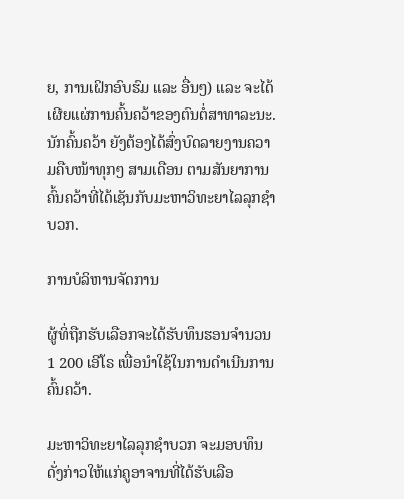ຍ, ການເຝິກອົບຮົມ ແລະ ອື່ນໆ) ແລະ ຈະໄດ້ເຜີຍແຜ່ການຄົ້ນຄວ້າຂອງຕົນຕໍ່ສາທາລະນະ. ນັກຄົ້ນຄວ້າ ຍັງຕ້ອງໄດ້ສົ່ງບົດລາຍງານຄວາມຄືບໜ້າທຸກໆ ສາມເດືອນ ຕາມສັນຍາການຄົ້ນຄວ້າທີ່ໄດ້ເຊັນກັບມະຫາວິທະຍາໄລລຸກຊຳບວກ.

ການບໍລິຫານຈັດການ

ຜູ້ທິ່ຖືກຮັບເລືອກຈະໄດ້ຮັບທຶນຮອນຈຳນວນ 1 200 ເອີໂຣ ເພື່ອນຳໃຊ້ໃນການດຳເນີນການຄົ້ນຄວ້າ.

ມະຫາວິທະຍາໄລລຸກຊຳບວກ ຈະມອບທຶນດັ່ງກ່າວໃຫ້ແກ່ຄູອາຈານທີ່ໄດ້ຮັບເລືອ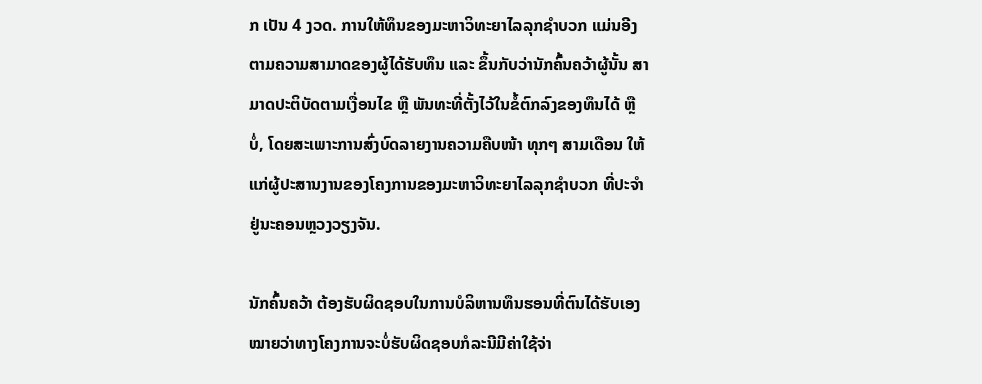ກ ເປັນ 4 ງວດ. ການໃຫ້ທຶນຂອງມະຫາວິທະຍາໄລລຸກຊຳບວກ ແມ່ນອີງຕາມຄວາມສາມາດຂອງຜູ້ໄດ້ຮັບທຶນ ແລະ ຂຶ້ນກັບວ່ານັກຄົ້ນຄວ້າຜູ້ນັ້ນ ສາມາດປະຕິບັດຕາມເງື່ອນໄຂ ຫຼື ພັນທະທີ່ຕັ້ງໄວ້ໃນຂໍ້ຕົກລົງຂອງທຶນໄດ້ ຫຼື ບໍ່, ໂດຍສະເພາະການສົ່ງບົດລາຍງານຄວາມຄືບໜ້າ ທຸກໆ ສາມເດືອນ ໃຫ້ແກ່ຜູ້ປະສານງານຂອງໂຄງການຂອງມະຫາວິທະຍາໄລລຸກຊຳບວກ ທີ່ປະຈຳຢູ່ນະຄອນຫຼວງວຽງຈັນ.

ນັກຄົ້ນຄວ້າ ຕ້ອງຮັບຜິດຊອບໃນການບໍລິຫານທຶນຮອນທີ່ຕົນໄດ້ຮັບເອງ ໝາຍວ່າທາງໂຄງການຈະບໍ່ຮັບຜິດຊອບກໍລະນີມີຄ່າໃຊ້ຈ່າ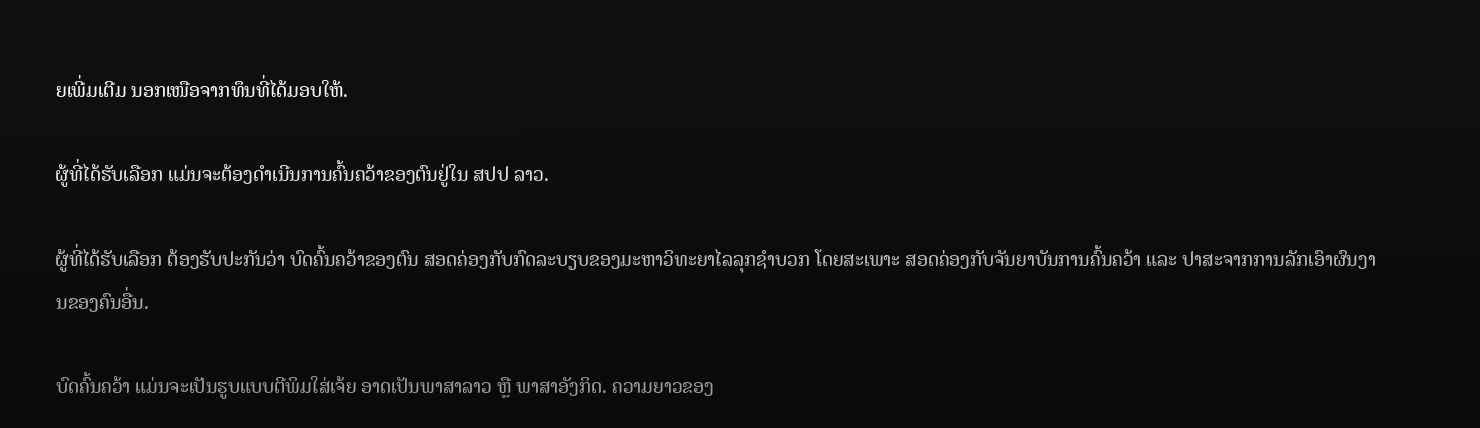ຍເພີ່ມເຕີມ ນອກເໜືອຈາກທຶນທີ່ໄດ້ມອບໃຫ້.

ຜູ້ທີ່ໄດ້ຮັບເລືອກ ແມ່ນຈະຕ້ອງດຳເນີນການຄົ້ນຄວ້າຂອງຕົນຢູ່ໃນ ສປປ ລາວ.

ຜູ້ທີ່ໄດ້ຮັບເລືອກ ຕ້ອງຮັບປະກັນວ່າ ບົດຄົ້ນຄວ້າຂອງຕົນ ສອດຄ່ອງກັບກົດລະບຽບຂອງມະຫາວິທະຍາໄລລຸກຊຳບວກ ໂດຍສະເພາະ ສອດຄ່ອງກັບຈັນຍາບັນການຄົ້ນຄວ້າ ແລະ ປາສະຈາກການລັກເອົາຜົນງານຂອງຄົນອື່ນ.

ບົດຄົ້ນຄວ້າ ແມ່ນຈະເປັນຮູບແບບຕີພິມໃສ່ເຈ້ຍ ອາດເປັນພາສາລາວ ຫຼື ພາສາອັງກິດ. ຄວາມຍາວຂອງ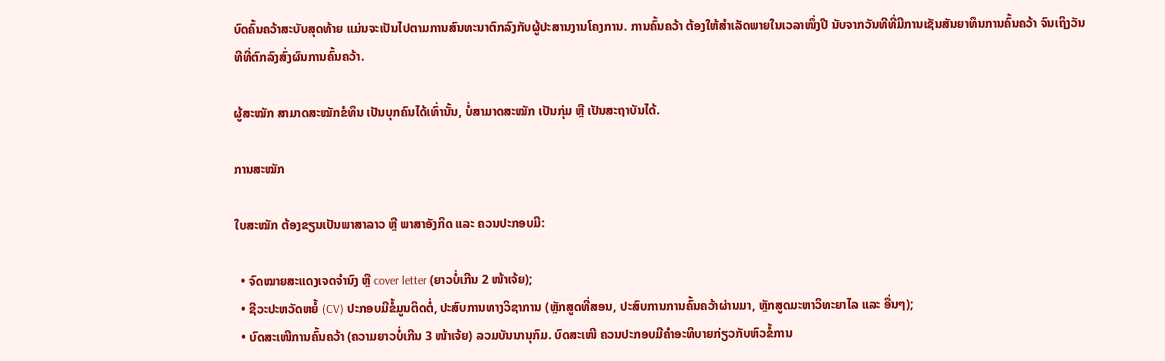ບົດຄົ້ນຄວ້າສະບັບສຸດທ້າຍ ແມ່ນຈະເປັນໄປຕາມການສົນທະນາຕົກລົງກັບຜູ້ປະສານງານໂຄງການ. ການຄົ້ນຄວ້າ ຕ້ອງໃຫ້ສຳເລັດພາຍໃນເວລາໜຶ່ງປີ ນັບຈາກວັນທີທີ່ມີການເຊັນສັນຍາທຶນການຄົ້ນຄວ້າ ຈົນເຖິງວັນທີທີ່ຕົກລົງສົ່ງຜົນການຄົ້ນຄວ້າ.

ຜູ້ສະໝັກ ສາມາດສະໝັກຂໍທຶນ ເປັນບຸກຄົນໄດ້ເທົ່ານັ້ນ, ບໍ່ສາມາດສະໝັກ ເປັນກຸ່ມ ຫຼື ເປັນສະຖາບັນໄດ້.

ການສະໝັກ

ໃບສະໝັກ ຕ້ອງຂຽນເປັນພາສາລາວ ຫຼື ພາສາອັງກິດ ແລະ ຄວນປະກອບມີ:

  • ຈົດໝາຍສະແດງເຈດຈຳນົງ ຫຼື cover letter (ຍາວບໍ່ເກີນ 2 ໜ້າເຈ້ຍ);
  • ຊີວະປະຫວັດຫຍໍ້ (CV) ປະກອບມີຂໍ້ມູນຕິດຕໍ່, ປະສົບການທາງວິຊາການ (ຫຼັກສູດທີ່ສອນ, ປະສົບການການຄົ້ນຄວ້າຜ່ານມາ, ຫຼັກສູດມະຫາວິທະຍາໄລ ແລະ ອື່ນໆ);
  • ບົດສະເໜີການຄົ້ນຄວ້າ (ຄວາມຍາວບໍ່ເກີນ 3 ໜ້າເຈ້ຍ) ລວມບັນນານຸກົມ. ບົດສະເໜີ ຄວນປະກອບມີຄຳອະທິບາຍກ່ຽວກັບຫົວຂໍ້ການ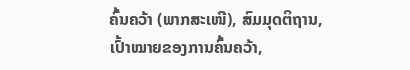ຄົ້ນຄວ້າ (ພາກສະເໜີ), ສົມມຸດຕິຖານ, ເປົ້າໝາຍຂອງການຄົ້ນຄວ້າ,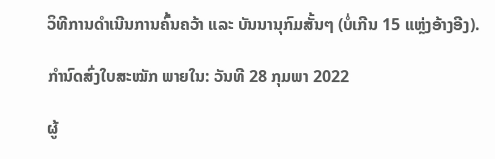ວິທີການດຳເນີນການຄົ້ນຄວ້າ ແລະ ບັນນານຸກົມສັ້ນໆ (ບໍ່ເກີນ 15 ແຫຼ່ງອ້າງອີງ).

ກຳນົດສົ່ງໃບສະໝັກ ພາຍໃນ: ວັນທີ 28 ກຸມພາ 2022

ຜູ້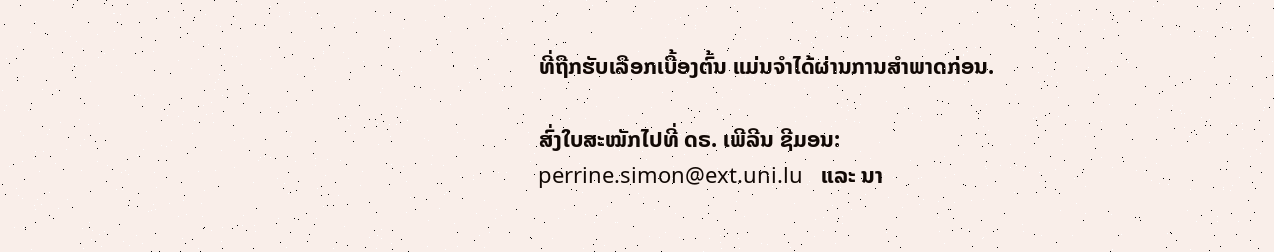ທີ່ຖືກຮັບເລືອກເບື້ອງຕົ້ນ ແມ່ນຈຳໄດ້ຜ່ານການສຳພາດກ່ອນ.

ສົ່ງໃບສະໝັກໄປທີ່ ດຣ. ເພີລີນ ຊີມອນ: perrine.simon@ext.uni.lu   ແລະ ນາ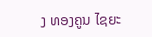ງ ທອງຄູນ ໄຊຍະ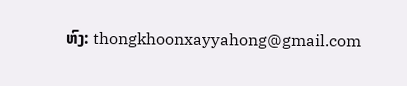ຫົງ: thongkhoonxayyahong@gmail.com